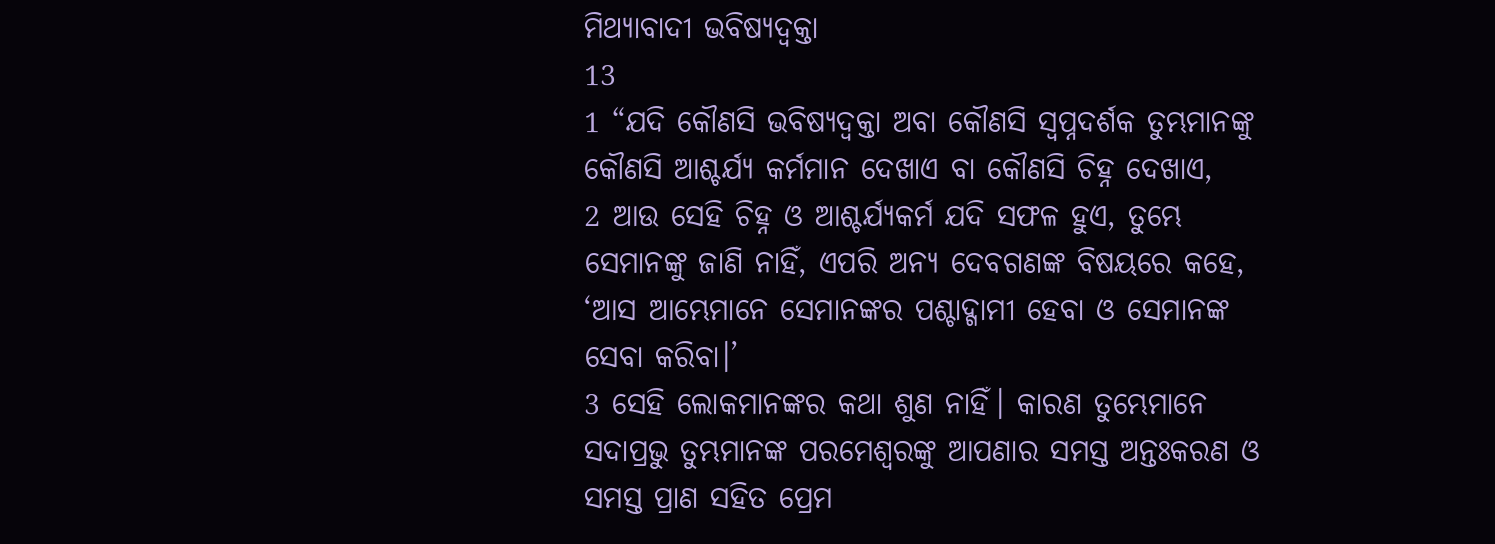ମିଥ୍ୟାବାଦୀ ଭବିଷ୍ୟଦ୍ବକ୍ତା
13
1 “ଯଦି କୌଣସି ଭବିଷ୍ୟଦ୍ବକ୍ତା ଅବା କୌଣସି ସ୍ୱପ୍ନଦର୍ଶକ ତୁମ୍ଭମାନଙ୍କୁ କୌଣସି ଆଶ୍ଚର୍ଯ୍ୟ କର୍ମମାନ ଦେଖାଏ ବା କୌଣସି ଚିହ୍ନ ଦେଖାଏ,
2 ଆଉ ସେହି ଚିହ୍ନ ଓ ଆଶ୍ଚର୍ଯ୍ୟକର୍ମ ଯଦି ସଫଳ ହୁଏ, ତୁମ୍ଭେ ସେମାନଙ୍କୁ ଜାଣି ନାହିଁ, ଏପରି ଅନ୍ୟ ଦେବଗଣଙ୍କ ବିଷୟରେ କହେ, ‘ଆସ ଆମ୍ଭେମାନେ ସେମାନଙ୍କର ପଶ୍ଚାଦ୍ଗାମୀ ହେବା ଓ ସେମାନଙ୍କ ସେବା କରିବା।’
3 ସେହି ଲୋକମାନଙ୍କର କଥା ଶୁଣ ନାହିଁ। କାରଣ ତୁମ୍ଭେମାନେ ସଦାପ୍ରଭୁ ତୁମ୍ଭମାନଙ୍କ ପରମେଶ୍ୱରଙ୍କୁ ଆପଣାର ସମସ୍ତ ଅନ୍ତଃକରଣ ଓ ସମସ୍ତ ପ୍ରାଣ ସହିତ ପ୍ରେମ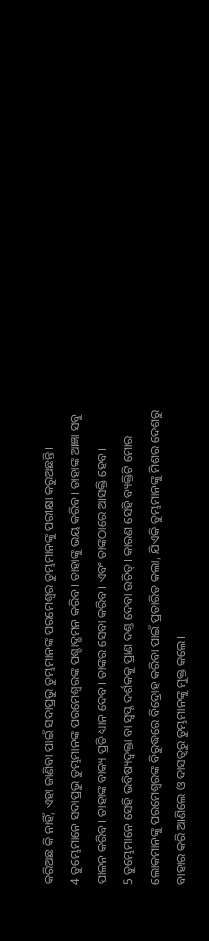କରିଅଛ କି ନାହିଁ, ଏହା ଜାଣିବା ପାଇଁ ସଦାପ୍ରଭୁ ତୁମ୍ଭମାନଙ୍କ ପରମେଶ୍ୱର ତୁମ୍ଭମାନଙ୍କୁ ପରୀକ୍ଷା କରୁଅଛନ୍ତି।
4 ତୁମ୍ଭେମାନେ ସଦାପ୍ରଭୁ ତୁମ୍ଭମାନଙ୍କ ପରମେଶ୍ୱରଙ୍କ ପଶ୍ଚାଦ୍ଗମନ କରିବ। ତାହାଙ୍କୁ ଭୟ କରିବ। ତାହାଙ୍କ ଆଜ୍ଞା ସବୁ ପାଳନ କରିବ। ତାହାଙ୍କ ବାକ୍ୟ ପ୍ରତି ଧ୍ୟାନ ଦେବ। ତାଙ୍କର ସେବା କରିବ। ଏବଂ ତାଙ୍କଠାରେ ଆସକ୍ତି ହେବ।
5 ତୁମ୍ଭେମାନେ ସେହି ଭବିଷ୍ୟଦ୍ବକ୍ତା ବା ସ୍ୱପ୍ନ ଦର୍ଶକକୁ ପ୍ରାଣ ଦଣ୍ତ ଦେବା ଉଚିତ୍। କାରଣ ସେହି ବ୍ୟକ୍ତିଟି ମୋର ଲୋକମାନଙ୍କୁ ପରମେଶ୍ୱରଙ୍କ ବିରୁଦ୍ଧରେ ବିଦ୍ରୋହ କରିବା ପାଇଁ ପ୍ରତାରିତ କଲା, ଯିଏକି ତୁମ୍ଭମାନଙ୍କୁ ମିଶର ଦେଶରୁ ବାହାର କରି ଆଣିଲେ ଓ ଦାସତ୍ୱରୁ ତୁମ୍ଭମାନଙ୍କୁ ମୁକ୍ତ କଲେ।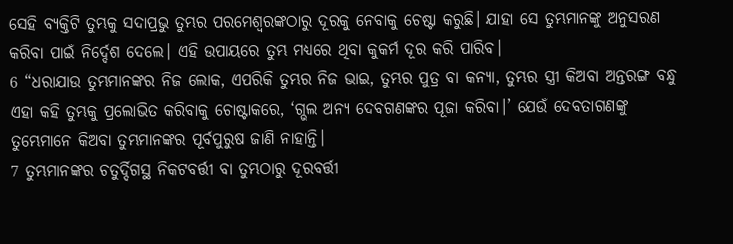ସେହି ବ୍ୟକ୍ତିଟି ତୁମ୍ଭକୁ ସଦାପ୍ରଭୁ ତୁମ୍ଭର ପରମେଶ୍ୱରଙ୍କଠାରୁ ଦୂରକୁ ନେବାକୁ ଚେଷ୍ଟା କରୁଛି। ଯାହା ସେ ତୁମ୍ଭମାନଙ୍କୁ ଅନୁସରଣ କରିବା ପାଇଁ ନିର୍ଦ୍ଦେଶ ଦେଲେ। ଏହି ଉପାୟରେ ତୁମ୍ଭ ମଧ୍ୟରେ ଥିବା କୁକର୍ମ ଦୂର କରି ପାରିବ।
6 “ଧରାଯାଉ ତୁମ୍ଭମାନଙ୍କର ନିଜ ଲୋକ, ଏପରିକି ତୁମ୍ଭର ନିଜ ଭାଇ, ତୁମ୍ଭର ପୁତ୍ର ବା କନ୍ୟା, ତୁମ୍ଭର ସ୍ତ୍ରୀ କିଅବା ଅନ୍ତରଙ୍ଗ ବନ୍ଧୁ ଏହା କହି ତୁମ୍ଭକୁ ପ୍ରଲୋଭିତ କରିବାକୁ ଚୋଷ୍ଟାକରେ, ‘ଗ୍ଭଲ ଅନ୍ୟ ଦେବଗଣଙ୍କର ପୂଜା କରିବା।’ ଯେଉଁ ଦେବତାଗଣଙ୍କୁ ତୁମ୍ଭେମାନେ କିଅବା ତୁମ୍ଭମାନଙ୍କର ପୂର୍ବପୁରୁଷ ଜାଣି ନାହାନ୍ତି।
7 ତୁମ୍ଭମାନଙ୍କର ଚତୁର୍ଦ୍ଦିଗସ୍ଥ ନିକଟବର୍ତ୍ତୀ ବା ତୁମ୍ଭଠାରୁ ଦୂରବର୍ତ୍ତୀ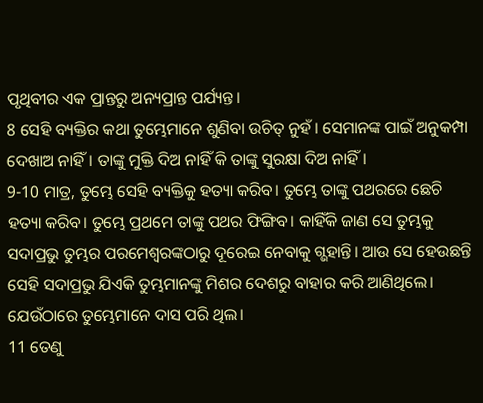ପୃଥିବୀର ଏକ ପ୍ରାନ୍ତରୁ ଅନ୍ୟପ୍ରାନ୍ତ ପର୍ଯ୍ୟନ୍ତ।
8 ସେହି ବ୍ୟକ୍ତିର କଥା ତୁମ୍ଭେମାନେ ଶୁଣିବା ଉଚିତ୍ ନୁହଁ। ସେମାନଙ୍କ ପାଇଁ ଅନୁକମ୍ପା ଦେଖାଅ ନାହିଁ। ତାଙ୍କୁ ମୁକ୍ତି ଦିଅ ନାହିଁ କି ତାଙ୍କୁ ସୁରକ୍ଷା ଦିଅ ନାହିଁ।
9-10 ମାତ୍ର, ତୁମ୍ଭେ ସେହି ବ୍ୟକ୍ତିକୁ ହତ୍ୟା କରିବ। ତୁମ୍ଭେ ତାଙ୍କୁ ପଥରରେ ଛେଚି ହତ୍ୟା କରିବ। ତୁମ୍ଭେ ପ୍ରଥମେ ତାଙ୍କୁ ପଥର ଫିଙ୍ଗିବ। କାହିଁକି ଜାଣ ସେ ତୁମ୍ଭକୁ ସଦାପ୍ରଭୁ ତୁମ୍ଭର ପରମେଶ୍ୱରଙ୍କଠାରୁ ଦୂରେଇ ନେବାକୁ ଗ୍ଭହାନ୍ତି। ଆଉ ସେ ହେଉଛନ୍ତି ସେହି ସଦାପ୍ରଭୁ ଯିଏକି ତୁମ୍ଭମାନଙ୍କୁ ମିଶର ଦେଶରୁ ବାହାର କରି ଆଣିଥିଲେ। ଯେଉଁଠାରେ ତୁମ୍ଭେମାନେ ଦାସ ପରି ଥିଲ।
11 ତେଣୁ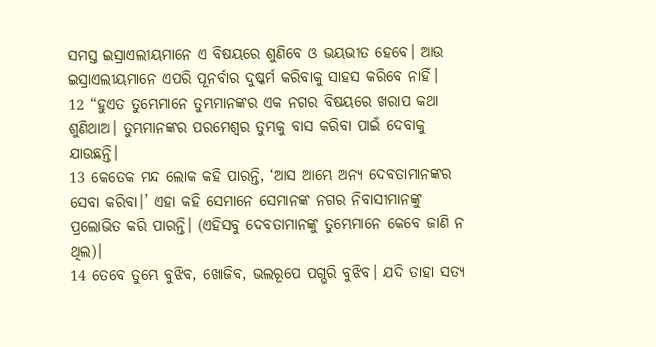ସମସ୍ତ ଇସ୍ରାଏଲୀୟମାନେ ଏ ବିଷୟରେ ଶୁଣିବେ ଓ ଭୟଭୀତ ହେବେ। ଆଉ ଇସ୍ରାଏଲୀୟମାନେ ଏପରି ପୂନର୍ବାର ଦୁଷ୍କର୍ମ କରିବାକୁ ସାହସ କରିବେ ନାହିଁ।
12 “ହୁଏତ ତୁମ୍ଭେମାନେ ତୁମ୍ଭମାନଙ୍କର ଏକ ନଗର ବିଷୟରେ ଖରାପ କଥା ଶୁଣିଥାଅ। ତୁମ୍ଭମାନଙ୍କର ପରମେଶ୍ୱର ତୁମ୍ଭକୁ ବାସ କରିବା ପାଇଁ ଦେବାକୁ ଯାଉଛନ୍ତି।
13 କେତେକ ମନ୍ଦ ଲୋକ କହି ପାରନ୍ତି, ‘ଆସ ଆମ୍ଭେ ଅନ୍ୟ ଦେବତାମାନଙ୍କର ସେବା କରିବା।’ ଏହା କହି ସେମାନେ ସେମାନଙ୍କ ନଗର ନିବାସୀମାନଙ୍କୁ ପ୍ରଲୋଭିତ କରି ପାରନ୍ତି। (ଏହିସବୁ ଦେବତାମାନଙ୍କୁ ତୁମ୍ଭେମାନେ କେବେ ଜାଣି ନ ଥିଲ)।
14 ତେବେ ତୁମ୍ଭେ ବୁଝିବ, ଖୋଜିବ, ଭଲରୂପେ ପଗ୍ଭରି ବୁଝିବ। ଯଦି ତାହା ସତ୍ୟ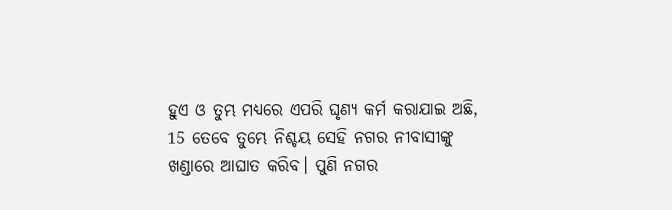ହୁଏ ଓ ତୁମ୍ଭ ମଧ୍ୟରେ ଏପରି ଘୃଣ୍ୟ କର୍ମ କରାଯାଇ ଅଛି,
15 ତେବେ ତୁମ୍ଭେ ନିଶ୍ଚୟ ସେହି ନଗର ନୀବାସୀଙ୍କୁ ଖଣ୍ଡାରେ ଆଘାତ କରିବ। ପୁଣି ନଗର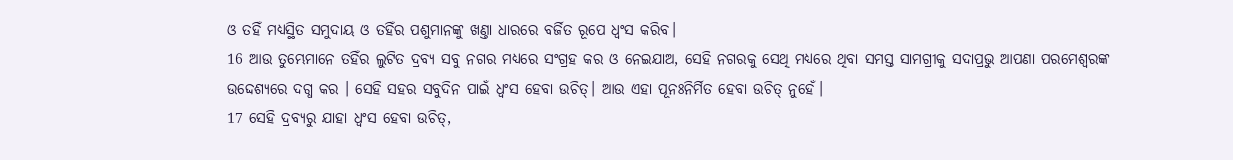ଓ ତହିଁ ମଧ୍ୟସ୍ଥିତ ସମୁଦାୟ ଓ ତହିଁର ପଶୁମାନଙ୍କୁ ଖଣ୍ତା ଧାରରେ ବର୍ଜିତ ରୂପେ ଧ୍ୱଂସ କରିବ।
16 ଆଉ ତୁମ୍ଭେମାନେ ତହିଁର ଲୁଟିତ ଦ୍ରବ୍ୟ ସବୁ ନଗର ମଧ୍ୟରେ ସଂଗ୍ରହ କର ଓ ନେଇଯାଅ, ସେହି ନଗରକୁ ସେଥି ମଧ୍ୟରେ ଥିବା ସମସ୍ତ ସାମଗ୍ରୀକୁ ସଦାପ୍ରଭୁ ଆପଣା ପରମେଶ୍ୱରଙ୍କ ଉଦ୍ଦେଶ୍ୟରେ ଦଗ୍ଧ କର । ସେହି ସହର ସବୁଦିନ ପାଇଁ ଧ୍ୱଂସ ହେବା ଉଚିତ୍। ଆଉ ଏହା ପୂନଃନିର୍ମିତ ହେବା ଉଚିତ୍ ନୁହେଁ।
17 ସେହି ଦ୍ରବ୍ୟରୁ ଯାହା ଧ୍ୱଂସ ହେବା ଉଚିତ୍,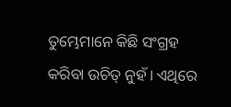ତୁମ୍ଭେମାନେ କିଛି ସଂଗ୍ରହ କରିବା ଉଚିତ୍ ନୁହଁ। ଏଥିରେ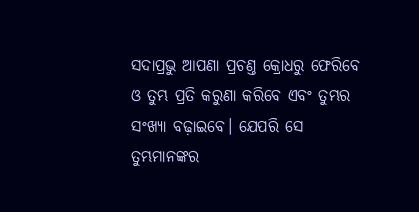ସଦାପ୍ରଭୁ ଆପଣା ପ୍ରଚଣ୍ତ କ୍ରୋଧରୁ ଫେରିବେ ଓ ତୁମ୍ଭ ପ୍ରତି କରୁଣା କରିବେ ଏବଂ ତୁମ୍ଭର ସଂଖ୍ୟା ବଢ଼ାଇବେ। ଯେପରି ସେ ତୁମ୍ଭମାନଙ୍କର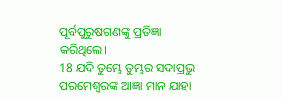ପୂର୍ବପୁରୁଷଗଣଙ୍କୁ ପ୍ରତିଜ୍ଞା କରିଥିଲେ।
18 ଯଦି ତୁମ୍ଭେ ତୁମ୍ଭର ସଦାପ୍ରଭୁ ପରମେଶ୍ୱରଙ୍କ ଆଜ୍ଞା ମାନ ଯାହା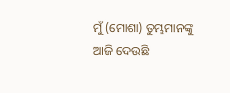ମୁଁ (ମୋଶା) ତୁମ୍ଭମାନଙ୍କୁ ଆଜି ଦେଉଛି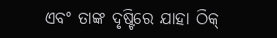ଏବଂ ତାଙ୍କ ଦୃଷ୍ଟିରେ ଯାହା ଠିକ୍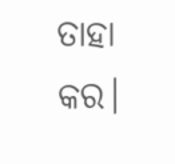ତାହା କର।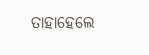ତାହାହେଲେ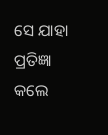ସେ ଯାହା ପ୍ରତିଜ୍ଞା କଲେ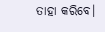ତାହା କରିବେ।